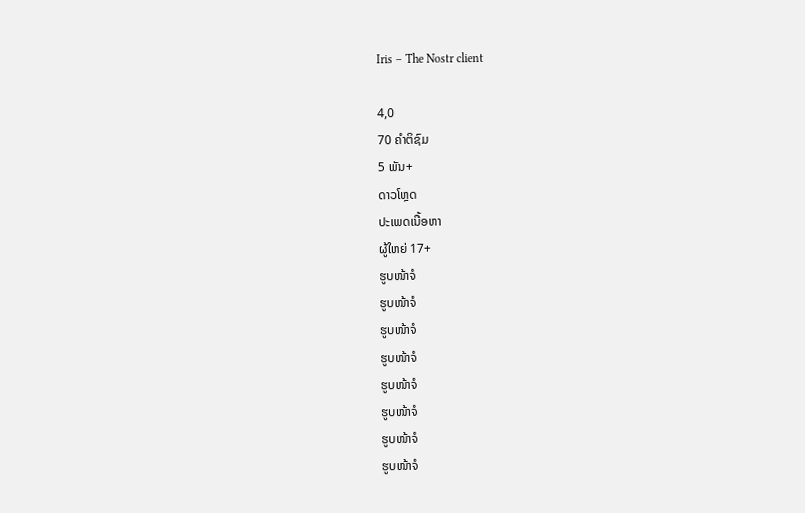Iris – The Nostr client

4,0
70 ຄຳຕິຊົມ
5 ພັນ+
ດາວໂຫຼດ
ປະເພດເນື້ອຫາ
ຜູ້ໃຫຍ່ 17+
ຮູບໜ້າຈໍ
ຮູບໜ້າຈໍ
ຮູບໜ້າຈໍ
ຮູບໜ້າຈໍ
ຮູບໜ້າຈໍ
ຮູບໜ້າຈໍ
ຮູບໜ້າຈໍ
ຮູບໜ້າຈໍ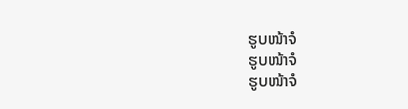ຮູບໜ້າຈໍ
ຮູບໜ້າຈໍ
ຮູບໜ້າຈໍ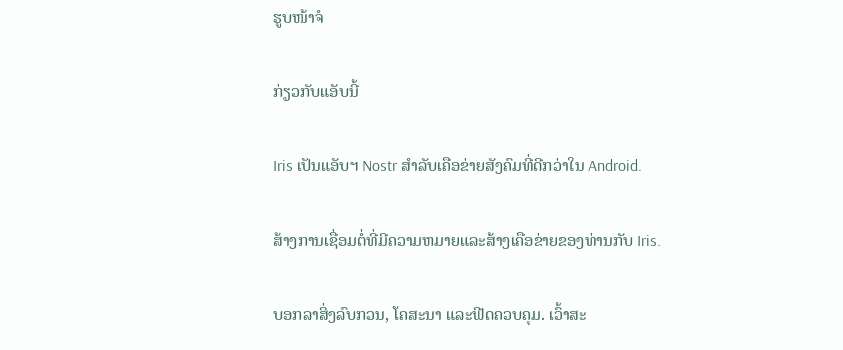ຮູບໜ້າຈໍ

ກ່ຽວກັບແອັບນີ້

Iris ເປັນແອັບຯ Nostr ສໍາລັບເຄືອຂ່າຍສັງຄົມທີ່ດີກວ່າໃນ Android.

ສ້າງການເຊື່ອມຕໍ່ທີ່ມີຄວາມຫມາຍແລະສ້າງເຄືອຂ່າຍຂອງທ່ານກັບ Iris.

ບອກລາສິ່ງລົບກວນ, ໂຄສະນາ ແລະຟີດຄວບຄຸມ. ເວົ້າສະ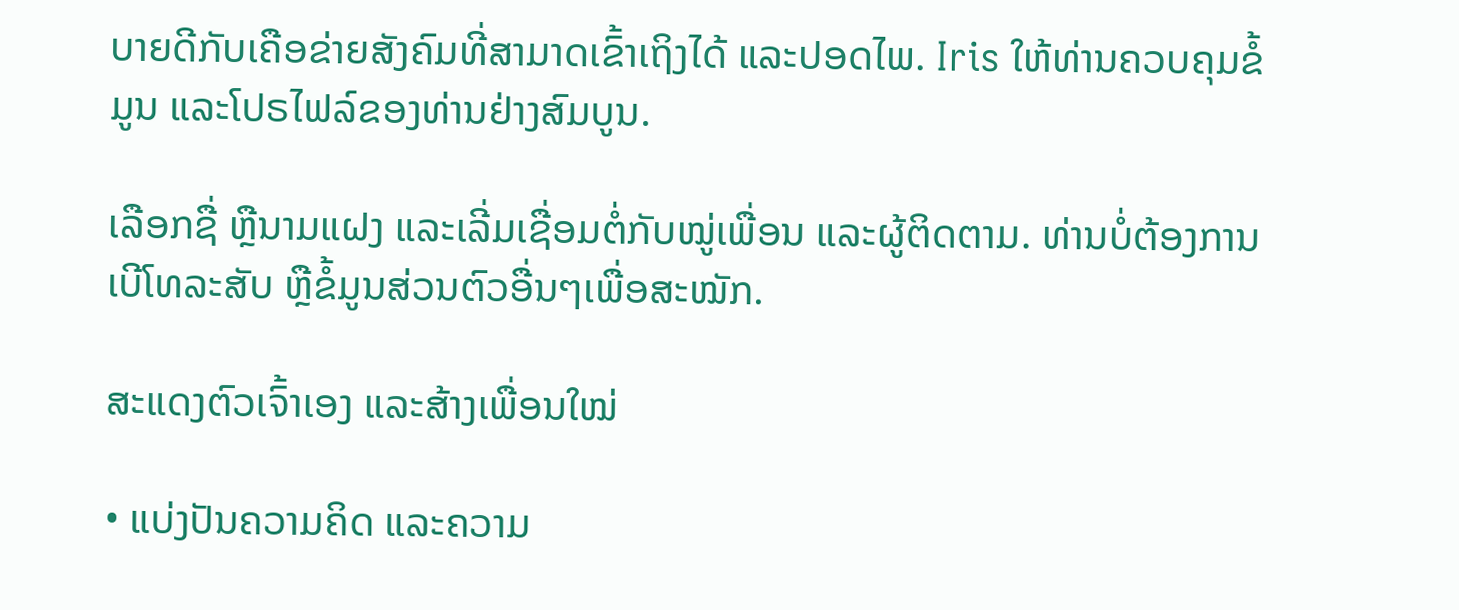ບາຍດີກັບເຄືອຂ່າຍສັງຄົມທີ່ສາມາດເຂົ້າເຖິງໄດ້ ແລະປອດໄພ. Iris ໃຫ້ທ່ານຄວບຄຸມຂໍ້ມູນ ແລະໂປຣໄຟລ໌ຂອງທ່ານຢ່າງສົມບູນ.

ເລືອກຊື່ ຫຼືນາມແຝງ ແລະເລີ່ມເຊື່ອມຕໍ່ກັບໝູ່ເພື່ອນ ແລະຜູ້ຕິດຕາມ. ທ່ານບໍ່ຕ້ອງການເບີໂທລະສັບ ຫຼືຂໍ້ມູນສ່ວນຕົວອື່ນໆເພື່ອສະໝັກ.

ສະແດງຕົວເຈົ້າເອງ ແລະສ້າງເພື່ອນໃໝ່

• ແບ່ງປັນຄວາມຄິດ ແລະຄວາມ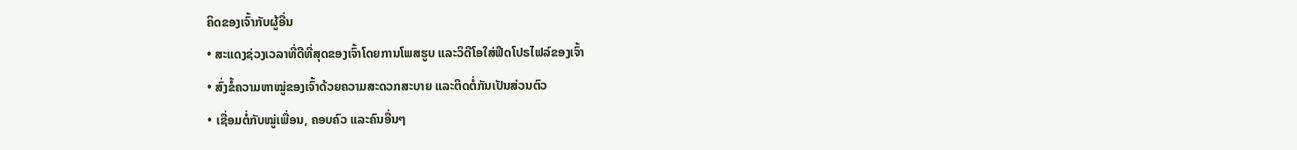ຄິດຂອງເຈົ້າກັບຜູ້ອື່ນ
• ສະແດງຊ່ວງເວລາທີ່ດີທີ່ສຸດຂອງເຈົ້າໂດຍການໂພສຮູບ ແລະວິດີໂອໃສ່ຟີດໂປຣໄຟລ໌ຂອງເຈົ້າ
• ສົ່ງຂໍ້ຄວາມຫາໝູ່ຂອງເຈົ້າດ້ວຍຄວາມສະດວກສະບາຍ ແລະຕິດຕໍ່ກັນເປັນສ່ວນຕົວ
• ເຊື່ອມຕໍ່ກັບໝູ່ເພື່ອນ, ຄອບຄົວ ແລະຄົນອື່ນໆ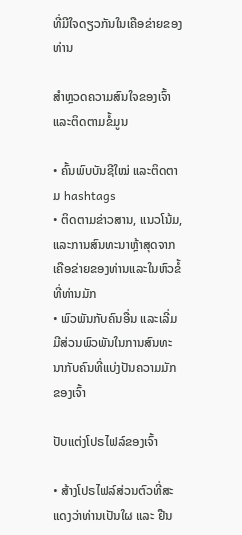ທີ່ມີໃຈດຽວກັນໃນເຄືອຂ່າຍຂອງທ່ານ

ສຳຫຼວດຄວາມສົນໃຈຂອງເຈົ້າ ແລະຕິດຕາມຂໍ້ມູນ

• ຄົ້ນພົບບັນຊີໃໝ່ ແລະຕິດຕາມ hashtags
• ຕິດຕາມຂ່າວສານ, ແນວໂນ້ມ, ແລະການສົນທະນາຫຼ້າສຸດຈາກເຄືອຂ່າຍຂອງທ່ານແລະໃນຫົວຂໍ້ທີ່ທ່ານມັກ
• ພົວພັນກັບຄົນອື່ນ ແລະເລີ່ມມີສ່ວນພົວພັນໃນການສົນທະນາກັບຄົນທີ່ແບ່ງປັນຄວາມມັກຂອງເຈົ້າ

ປັບແຕ່ງໂປຣໄຟລ໌ຂອງເຈົ້າ

• ສ້າງໂປຣໄຟລ໌ສ່ວນຕົວທີ່ສະແດງວ່າທ່ານເປັນໃຜ ແລະ ຢືນ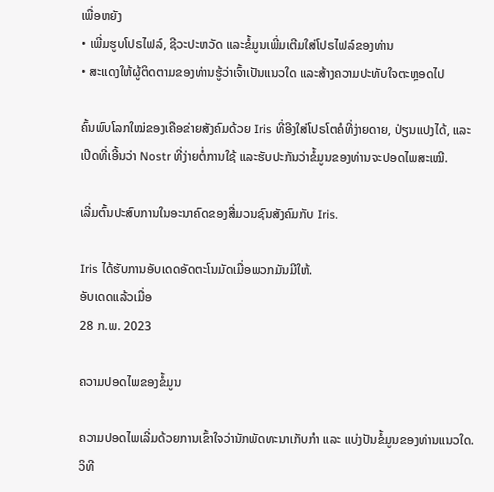ເພື່ອຫຍັງ
• ເພີ່ມຮູບໂປຣໄຟລ໌, ຊີວະປະຫວັດ ແລະຂໍ້ມູນເພີ່ມເຕີມໃສ່ໂປຣໄຟລ໌ຂອງທ່ານ
• ສະແດງໃຫ້ຜູ້ຕິດຕາມຂອງທ່ານຮູ້ວ່າເຈົ້າເປັນແນວໃດ ແລະສ້າງຄວາມປະທັບໃຈຕະຫຼອດໄປ

ຄົ້ນພົບໂລກໃໝ່ຂອງເຄືອຂ່າຍສັງຄົມດ້ວຍ Iris ທີ່ອີງໃສ່ໂປຣໂຕຄໍທີ່ງ່າຍດາຍ, ປ່ຽນແປງໄດ້, ແລະເປີດທີ່ເອີ້ນວ່າ Nostr ທີ່ງ່າຍຕໍ່ການໃຊ້ ແລະຮັບປະກັນວ່າຂໍ້ມູນຂອງທ່ານຈະປອດໄພສະເໝີ.

ເລີ່ມຕົ້ນປະສົບການໃນອະນາຄົດຂອງສື່ມວນຊົນສັງຄົມກັບ Iris.

Iris ໄດ້ຮັບການອັບເດດອັດຕະໂນມັດເມື່ອພວກມັນມີໃຫ້.
ອັບເດດແລ້ວເມື່ອ
28 ກ.ພ. 2023

ຄວາມປອດໄພຂອງຂໍ້ມູນ

ຄວາມປອດໄພເລີ່ມດ້ວຍການເຂົ້າໃຈວ່ານັກພັດທະນາເກັບກຳ ແລະ ແບ່ງປັນຂໍ້ມູນຂອງທ່ານແນວໃດ. ວິທີ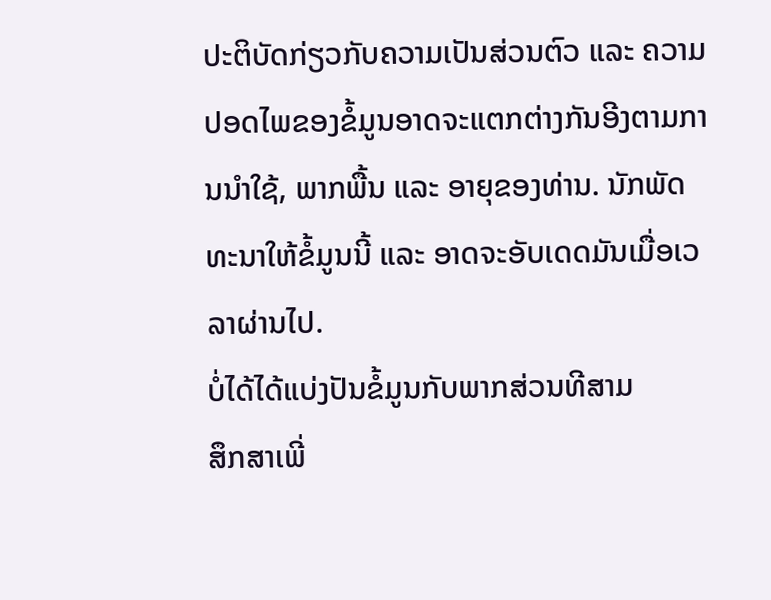ປະຕິບັດກ່ຽວກັບຄວາມເປັນສ່ວນຕົວ ແລະ ຄວາມປອດໄພຂອງຂໍ້ມູນອາດຈະແຕກຕ່າງກັນອີງຕາມການນຳໃຊ້, ພາກພື້ນ ແລະ ອາຍຸຂອງທ່ານ. ນັກພັດທະນາໃຫ້ຂໍ້ມູນນີ້ ແລະ ອາດຈະອັບເດດມັນເມື່ອເວລາຜ່ານໄປ.
ບໍ່ໄດ້ໄດ້ແບ່ງປັນຂໍ້ມູນກັບພາກສ່ວນທີສາມ
ສຶກສາເພີ່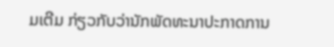ມເຕີມ ກ່ຽວກັບວ່ານັກພັດທະນາປະກາດການ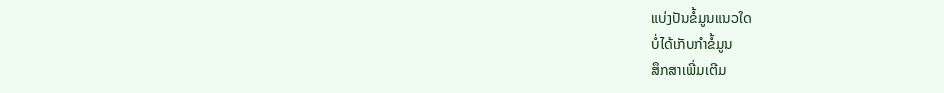ແບ່ງປັນຂໍ້ມູນແນວໃດ
ບໍ່ໄດ້ເກັບກຳຂໍ້ມູນ
ສຶກສາເພີ່ມເຕີມ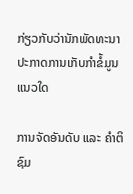ກ່ຽວກັບວ່ານັກພັດທະນາປະກາດການເກັບກຳຂໍ້ມູນແນວໃດ

ການຈັດອັນດັບ ແລະ ຄຳຕິຊົມ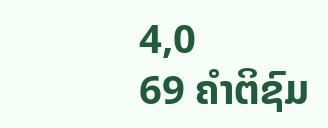4,0
69 ຄຳຕິຊົມ